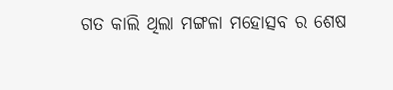ଗତ କାଲି ଥିଲା ମଙ୍ଗଳା ମହୋତ୍ସବ ର ଶେଷ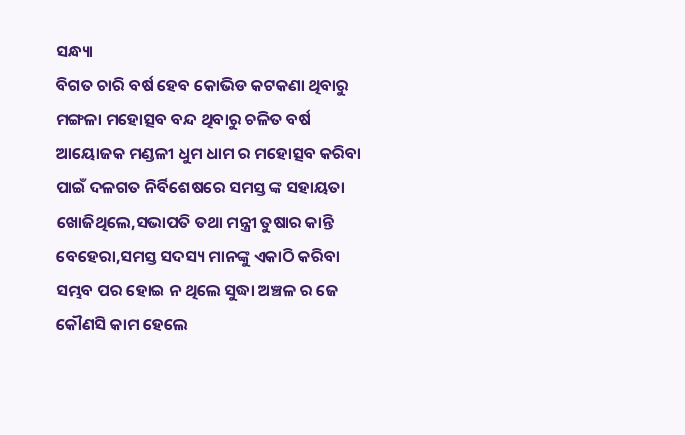ସନ୍ଧ୍ୟା
ବିଗତ ଚାରି ବର୍ଷ ହେବ କୋଭିଡ କଟକଣା ଥିବାରୁ ମଙ୍ଗଳା ମହୋତ୍ସବ ବନ୍ଦ ଥିବାରୁ ଚଳିତ ବର୍ଷ ଆୟୋଜକ ମଣ୍ଡଳୀ ଧୁମ ଧାମ ର ମହୋତ୍ସବ କରିବା ପାଇଁ ଦଳଗତ ନିର୍ବିଶେଷରେ ସମସ୍ତ ଙ୍କ ସହାୟତା ଖୋଜିଥିଲେ,ସଭାପତି ତଥା ମନ୍ତ୍ରୀ ତୁଷାର କାନ୍ତି ବେହେରା,ସମସ୍ତ ସଦସ୍ୟ ମାନଙ୍କୁ ଏକାଠି କରିବା ସମ୍ଭବ ପର ହୋଇ ନ ଥିଲେ ସୁଦ୍ଧା ଅଞ୍ଚଳ ର ଜେ କୌଣସି କାମ ହେଲେ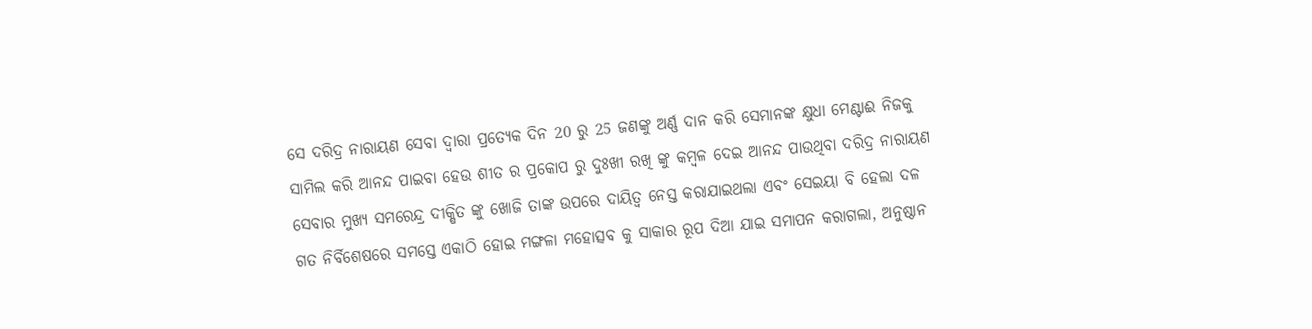ସେ ଦରିଦ୍ର ନାରାୟଣ ସେବା ଦ୍ୱାରା ପ୍ରତ୍ୟେକ ଦିନ 20 ରୁ 25 ଜଣଙ୍କୁ ଅର୍ଣ୍ଣ ଦାନ କରି ସେମାନଙ୍କ କ୍ଷୁଧା ମେଣ୍ଟାଈ ନିଜକୁ ସାମିଲ କରି ଆନନ୍ଦ ପାଇବା ହେଉ ଶୀତ ର ପ୍ରକୋପ ରୁ ଦୁଃଖୀ ରଖି ଙ୍କୁ କମ୍ବଳ ଦେଇ ଆନନ୍ଦ ପାଉଥିବା ଦରିଦ୍ର ନାରାୟଣ ସେବାର ମୁଖ୍ୟ ସମରେନ୍ଦ୍ର ଦୀକ୍ଷିତ ଙ୍କୁ ଖୋଜି ତାଙ୍କ ଉପରେ ଦାୟିତ୍ୱ ନେସ୍ତ କରାଯାଇଥଲା ଏବଂ ସେଇୟା ବି ହେଲା ଦଳ ଗତ ନିର୍ବିଶେଷରେ ସମସ୍ତେ ଏକାଠି ହୋଇ ମଙ୍ଗଳା ମହୋତ୍ସବ କୁ ସାକାର ରୂପ ଦିଆ ଯାଇ ସମାପନ କରାଗଲା, ଅନୁଷ୍ଠାନ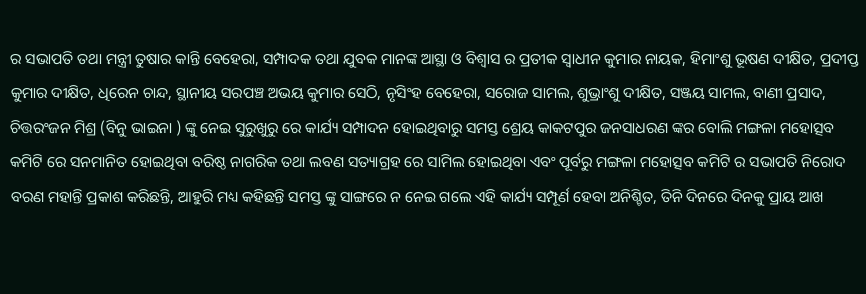ର ସଭାପତି ତଥା ମନ୍ତ୍ରୀ ତୁଷାର କାନ୍ତି ବେହେରା, ସମ୍ପାଦକ ତଥା ଯୁବକ ମାନଙ୍କ ଆସ୍ଥା ଓ ବିଶ୍ୱାସ ର ପ୍ରତୀକ ସ୍ୱାଧୀନ କୁମାର ନାୟକ, ହିମାଂଶୁ ଭୂଷଣ ଦୀକ୍ଷିତ, ପ୍ରଦୀପ୍ତ କୁମାର ଦୀକ୍ଷିତ, ଧିରେନ ଚାନ୍ଦ, ସ୍ଥାନୀୟ ସରପଞ୍ଚ ଅଭୟ କୁମାର ସେଠି, ନୃସିଂହ ବେହେରା, ସରୋଜ ସାମଲ, ଶୁଭ୍ରାଂଶୁ ଦୀକ୍ଷିତ, ସଞ୍ଜୟ ସାମଲ, ବାଣୀ ପ୍ରସାଦ, ଚିତ୍ତରଂଜନ ମିଶ୍ର (ବିନୁ ଭାଇନା ) ଙ୍କୁ ନେଇ ସୁରୁଖୁରୁ ରେ କାର୍ଯ୍ୟ ସମ୍ପାଦନ ହୋଇଥିବାରୁ ସମସ୍ତ ଶ୍ରେୟ କାକଟପୁର ଜନସାଧରଣ ଙ୍କର ବୋଲି ମଙ୍ଗଳା ମହୋତ୍ସବ କମିଟି ରେ ସନମାନିତ ହୋଇଥିବା ବରିଷ୍ଠ ନାଗରିକ ତଥା ଲବଣ ସତ୍ୟାଗ୍ରହ ରେ ସାମିଲ ହୋଇଥିବା ଏବଂ ପୂର୍ବରୁ ମଙ୍ଗଳା ମହୋତ୍ସବ କମିଟି ର ସଭାପତି ନିରୋଦ ବରଣ ମହାନ୍ତି ପ୍ରକାଶ କରିଛନ୍ତି, ଆହୁରି ମଧ୍ୟ କହିଛନ୍ତି ସମସ୍ତ ଙ୍କୁ ସାଙ୍ଗରେ ନ ନେଇ ଗଲେ ଏହି କାର୍ଯ୍ୟ ସମ୍ପୂର୍ଣ ହେବା ଅନିଶ୍ଚିତ, ତିନି ଦିନରେ ଦିନକୁ ପ୍ରାୟ ଆଖ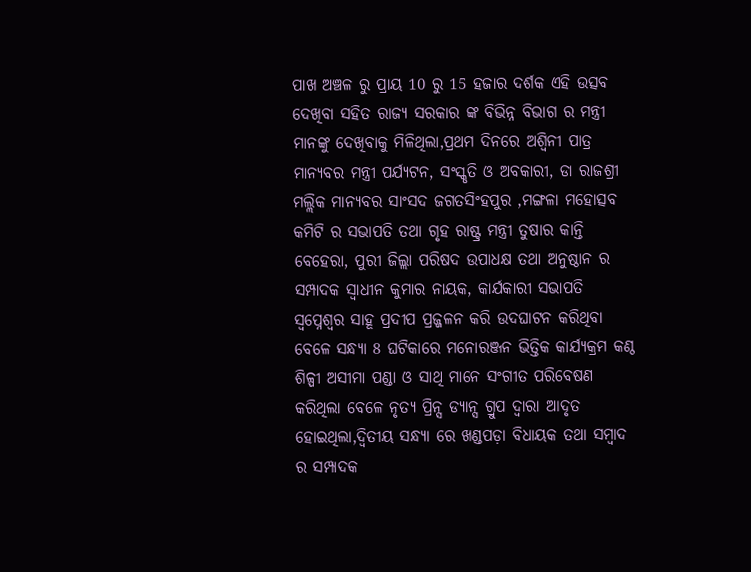ପାଖ ଅଞ୍ଚଳ ରୁ ପ୍ରାୟ 10 ରୁ 15 ହଜାର ଦର୍ଶକ ଏହି ଉତ୍ସବ ଦେଖିବା ସହିତ ରାଜ୍ୟ ସରକାର ଙ୍କ ବିଭିନ୍ନ ବିଭାଗ ର ମନ୍ତ୍ରୀ ମାନଙ୍କୁ ଦେଖିବାକୁ ମିଳିଥିଲା,ପ୍ରଥମ ଦିନରେ ଅଶ୍ୱିନୀ ପାତ୍ର ମାନ୍ୟବର ମନ୍ତ୍ରୀ ପର୍ଯ୍ୟଟନ, ସଂସ୍କୃତି ଓ ଅବକାରୀ, ଡା ରାଜଶ୍ରୀ ମଲ୍ଲିକ ମାନ୍ୟବର ସାଂସଦ ଜଗତସିଂହପୁର ,ମଙ୍ଗଳା ମହୋତ୍ସବ କମିଟି ର ସଭାପତି ତଥା ଗୃହ ରାଷ୍ଟ୍ର ମନ୍ତ୍ରୀ ତୁଷାର କାନ୍ତି ବେହେରା, ପୁରୀ ଜିଲ୍ଲା ପରିଷଦ ଉପାଧକ୍ଷ ତଥା ଅନୁଷ୍ଠାନ ର ସମ୍ପାଦକ ସ୍ୱାଧୀନ କୁମାର ନାୟକ, କାର୍ଯକାରୀ ସଭାପତି ସ୍ୱପ୍ନେଶ୍ଵର ସାହୂ ପ୍ରଦୀପ ପ୍ରଜ୍ଜଳନ କରି ଉଦଘାଟନ କରିଥିବା ବେଳେ ସନ୍ଧ୍ୟା 8 ଘଟିକାରେ ମନୋରଞ୍ଜନ ଭିତ୍ତିକ କାର୍ଯ୍ୟକ୍ରମ କଣ୍ଠ ଶିଳ୍ପୀ ଅସୀମା ପଣ୍ଡା ଓ ସାଥି ମାନେ ସଂଗୀତ ପରିବେଷଣ କରିଥିଲା ବେଳେ ନୃତ୍ୟ ପ୍ରିନ୍ସ ଡ୍ୟାନ୍ସ ଗ୍ରୁପ ଦ୍ୱାରା ଆଦୃତ ହୋଇଥିଲା,ଦ୍ୱିତୀୟ ସନ୍ଧ୍ୟା ରେ ଖଣ୍ଡପଡ଼ା ବିଧାୟକ ତଥା ସମ୍ବାଦ ର ସମ୍ପାଦକ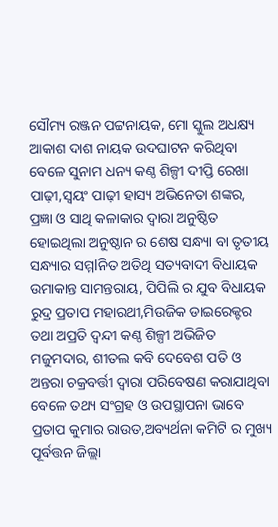ସୌମ୍ୟ ରଞ୍ଜନ ପଟ୍ଟନାୟକ, ମୋ ସ୍କୁଲ ଅଧକ୍ଷ୍ୟ ଆକାଶ ଦାଶ ନାୟକ ଉଦଘାଟନ କରିଥିବା ବେଳେ ସୁନାମ ଧନ୍ୟ କଣ୍ଠ ଶିଳ୍ପୀ ଦୀପ୍ତି ରେଖା ପାଢ଼ୀ,ସ୍ୱୟଂ ପାଢ଼ୀ ହାସ୍ୟ ଅଭିନେତା ଶଙ୍କର, ପ୍ରଜ୍ଞା ଓ ସାଥି କଳାକାର ଦ୍ୱାରା ଅନୁଷ୍ଠିତ ହୋଇଥିଲା ଅନୁଷ୍ଠାନ ର ଶେଷ ସନ୍ଧ୍ୟା ବା ତୃତୀୟ ସନ୍ଧ୍ୟାର ସମ୍ମlନିତ ଅତିଥି ସତ୍ୟବାଦୀ ବିଧାୟକ ଉମାକାନ୍ତ ସାମନ୍ତରାୟ, ପିପିଲି ର ଯୁବ ବିଧାୟକ ରୁଦ୍ର ପ୍ରତାପ ମହାରଥୀ,ମିଉଜିକ ଡାଇରେକ୍ଟର ତଥା ଅପ୍ରତି ଦ୍ବନ୍ଦୀ କଣ୍ଠ ଶିଳ୍ପୀ ଅଭିଜିତ ମଜୁମଦାର, ଶୀତଲ କବି ଦେବେଶ ପତି ଓ ଅନ୍ତରା ଚକ୍ରବର୍ତ୍ତୀ ଦ୍ୱାରା ପରିବେଷଣ କରାଯାଥିବା ବେଳେ ତଥ୍ୟ ସଂଗ୍ରହ ଓ ଉପସ୍ଥାପନା ଭାବେ ପ୍ରତାପ କୁମାର ରାଉତ,ଅବ୍ୟର୍ଥନା କମିଟି ର ମୁଖ୍ୟ ପୂର୍ବତ୍ତନ ଜିଲ୍ଲା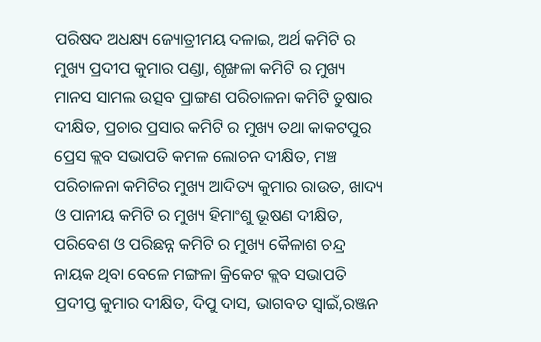ପରିଷଦ ଅଧକ୍ଷ୍ୟ ଜ୍ୟୋତ୍ରୀମୟ ଦଳାଇ, ଅର୍ଥ କମିଟି ର ମୁଖ୍ୟ ପ୍ରଦୀପ କୁମାର ପଣ୍ଡା, ଶୃଙ୍ଖଳା କମିଟି ର ମୁଖ୍ୟ ମାନସ ସାମଲ ଉତ୍ସବ ପ୍ରାଙ୍ଗଣ ପରିଚାଳନା କମିଟି ତୁଷାର ଦୀକ୍ଷିତ, ପ୍ରଚାର ପ୍ରସାର କମିଟି ର ମୁଖ୍ୟ ତଥା କାକଟପୁର ପ୍ରେସ କ୍ଲବ ସଭାପତି କମଳ ଲୋଚନ ଦୀକ୍ଷିତ, ମଞ୍ଚ ପରିଚାଳନା କମିଟିର ମୁଖ୍ୟ ଆଦିତ୍ୟ କୁମାର ରାଉତ, ଖାଦ୍ୟ ଓ ପାନୀୟ କମିଟି ର ମୁଖ୍ୟ ହିମାଂଶୁ ଭୂଷଣ ଦୀକ୍ଷିତ, ପରିବେଶ ଓ ପରିଛନ୍ନ କମିଟି ର ମୁଖ୍ୟ କୈଳାଶ ଚନ୍ଦ୍ର ନାୟକ ଥିବା ବେଳେ ମଙ୍ଗଳା କ୍ରିକେଟ କ୍ଲବ ସଭାପତି ପ୍ରଦୀପ୍ତ କୁମାର ଦୀକ୍ଷିତ, ଦିପୁ ଦାସ, ଭାଗବତ ସ୍ୱାଇଁ,ରଞ୍ଜନ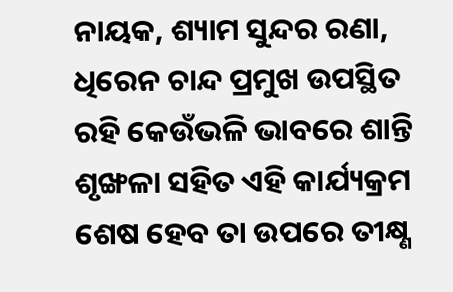ନାୟକ, ଶ୍ୟାମ ସୁନ୍ଦର ରଣା, ଧିରେନ ଚାନ୍ଦ ପ୍ରମୁଖ ଉପସ୍ଥିତ ରହି କେଉଁଭଳି ଭାବରେ ଶାନ୍ତି ଶୃଙ୍ଖଳା ସହିତ ଏହି କାର୍ଯ୍ୟକ୍ରମ ଶେଷ ହେବ ତା ଉପରେ ତୀକ୍ଷ୍ଣ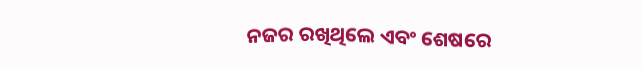ନଜର ରଖିଥିଲେ ଏବଂ ଶେଷରେ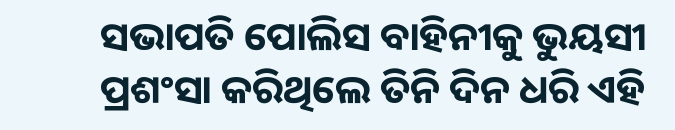ସଭାପତି ପୋଲିସ ବାହିନୀକୁ ଭୁୟସୀ ପ୍ରଶଂସା କରିଥିଲେ ତିନି ଦିନ ଧରି ଏହି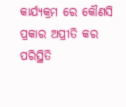କାର୍ଯ୍ୟକ୍ରମ ରେ କୌଣସି ପ୍ରକାର ଅପ୍ରୀତି କର ପରିସ୍ଥିତି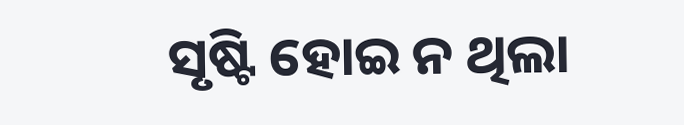ସୃଷ୍ଟି ହୋଇ ନ ଥିଲା